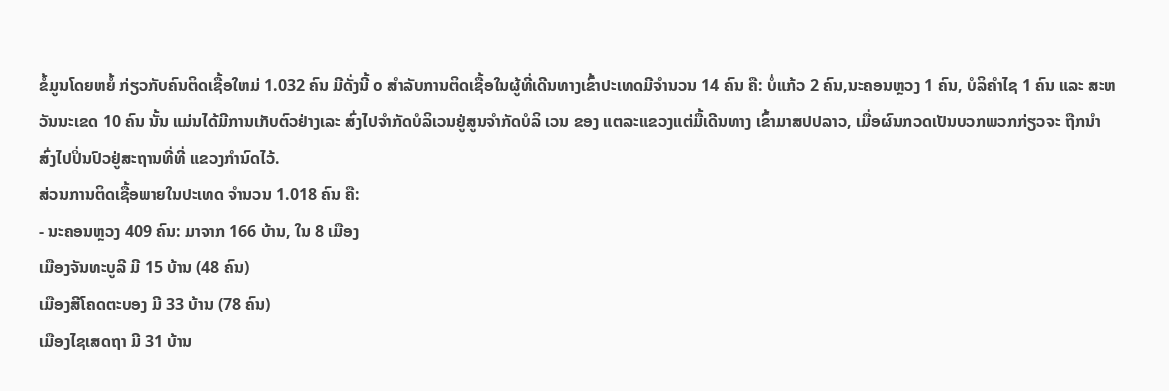ຂໍ້ມູນໂດຍຫຍໍ້ ກ່ຽວກັບຄົນຕິດເຊື້ອໃຫມ່ 1.032 ຄົນ ມີດັ່ງນີ້ ໐ ສໍາລັບການຕິດເຊື້ອໃນຜູ້ທີ່ເດີນທາງເຂົ້າປະເທດມີຈໍານວນ 14 ຄົນ ຄື: ບໍ່ແກ້ວ 2 ຄົນ,ນະຄອນຫຼວງ 1 ຄົນ, ບໍລິຄໍາໄຊ 1 ຄົນ ແລະ ສະຫວັນນະເຂດ 10 ຄົນ ນັ້ນ ແມ່ນໄດ້ມີການເກັບຕົວຢ່າງເລະ ສົ່ງໄປຈໍາກັດບໍລິເວນຢູ່ສູນຈໍາກັດບໍລິ ເວນ ຂອງ ແຕລະແຂວງແຕ່ມື້ເດີນທາງ ເຂົ້າມາສປປລາວ, ເມື່ອຜົນກວດເປັນບວກພວກກ່ຽວຈະ ຖືກນໍາສົ່ງໄປປິ່ນປົວຢູ່ສະຖານທີ່ທີ່ ແຂວງກໍານົດໄວ້.
ສ່ວນການຕິດເຊື້ອພາຍໃນປະເທດ ຈໍານວນ 1.018 ຄົນ ຄື:
- ນະຄອນຫຼວງ 409 ຄົນ: ມາຈາກ 166 ບ້ານ, ໃນ 8 ເມືອງ
ເມືອງຈັນທະບູລີ ມີ 15 ບ້ານ (48 ຄົນ)
ເມືອງສີໂຄດຕະບອງ ມີ 33 ບ້ານ (78 ຄົນ)
ເມືອງໄຊເສດຖາ ມີ 31 ບ້ານ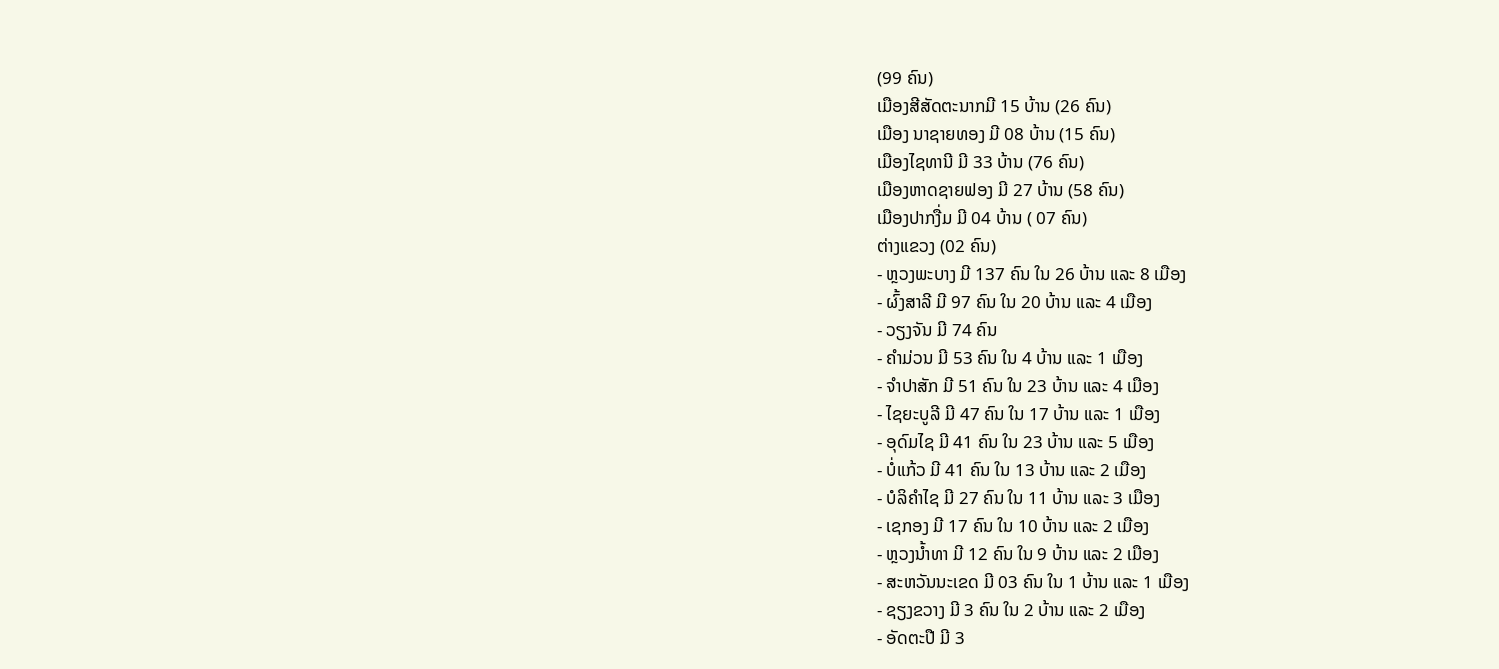(99 ຄົນ)
ເມືອງສີສັດຕະນາກມີ 15 ບ້ານ (26 ຄົນ)
ເມືອງ ນາຊາຍທອງ ມີ 08 ບ້ານ (15 ຄົນ)
ເມືອງໄຊທານີ ມີ 33 ບ້ານ (76 ຄົນ)
ເມືອງຫາດຊາຍຟອງ ມີ 27 ບ້ານ (58 ຄົນ)
ເມືອງປາກງື່ມ ມີ 04 ບ້ານ ( 07 ຄົນ)
ຕ່າງແຂວງ (02 ຄົນ)
- ຫຼວງພະບາງ ມີ 137 ຄົນ ໃນ 26 ບ້ານ ແລະ 8 ເມືອງ
- ຜົ້ງສາລີ ມີ 97 ຄົນ ໃນ 20 ບ້ານ ແລະ 4 ເມືອງ
- ວຽງຈັນ ມີ 74 ຄົນ
- ຄໍາມ່ວນ ມີ 53 ຄົນ ໃນ 4 ບ້ານ ແລະ 1 ເມືອງ
- ຈໍາປາສັກ ມີ 51 ຄົນ ໃນ 23 ບ້ານ ແລະ 4 ເມືອງ
- ໄຊຍະບູລີ ມີ 47 ຄົນ ໃນ 17 ບ້ານ ແລະ 1 ເມືອງ
- ອຸດົມໄຊ ມີ 41 ຄົນ ໃນ 23 ບ້ານ ແລະ 5 ເມືອງ
- ບໍ່ແກ້ວ ມີ 41 ຄົນ ໃນ 13 ບ້ານ ແລະ 2 ເມືອງ
- ບໍລິຄໍາໄຊ ມີ 27 ຄົນ ໃນ 11 ບ້ານ ແລະ 3 ເມືອງ
- ເຊກອງ ມີ 17 ຄົນ ໃນ 10 ບ້ານ ແລະ 2 ເມືອງ
- ຫຼວງນ້ຳທາ ມີ 12 ຄົນ ໃນ 9 ບ້ານ ແລະ 2 ເມືອງ
- ສະຫວັນນະເຂດ ມີ 03 ຄົນ ໃນ 1 ບ້ານ ແລະ 1 ເມືອງ
- ຊຽງຂວາງ ມີ 3 ຄົນ ໃນ 2 ບ້ານ ແລະ 2 ເມືອງ
- ອັດຕະປື ມີ 3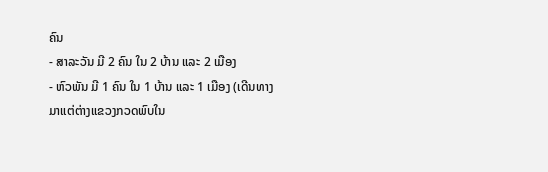ຄົນ
- ສາລະວັນ ມີ 2 ຄົນ ໃນ 2 ບ້ານ ແລະ 2 ເມືອງ
- ຫົວພັນ ມີ 1 ຄົນ ໃນ 1 ບ້ານ ແລະ 1 ເມືອງ (ເດີນທາງມາແຕ່ຕ່າງແຂວງກວດພົບໃນ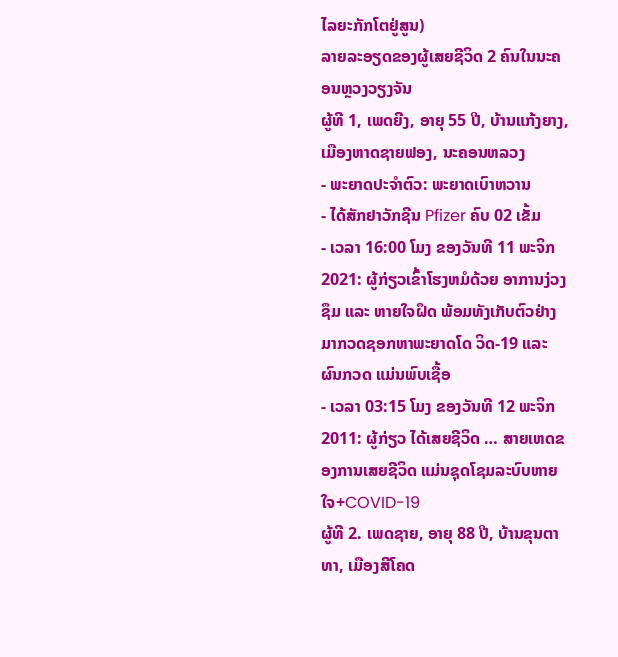ໄລຍະກັກໂຕຢູ່ສູນ)
ລາຍລະອຽດຂອງຜູ້ເສຍຊີວິດ 2 ຄົນໃນນະຄອນຫຼວງວຽງຈັນ
ຜູ້ທີ 1, ເພດຍີງ, ອາຍຸ 55 ປີ, ບ້ານແກ້ງຍາງ, ເມືອງຫາດຊາຍຟອງ, ນະຄອນຫລວງ
- ພະຍາດປະຈໍາຕົວ: ພະຍາດເບົາຫວານ
- ໄດ້ສັກຢາວັກຊີນ Pfizer ຄົບ 02 ເຂັ້ມ
- ເວລາ 16:00 ໂມງ ຂອງວັນທີ 11 ພະຈິກ 2021: ຜູ້ກ່ຽວເຂົ້າໂຮງຫມໍດ້ວຍ ອາການງ່ວງຊຶມ ແລະ ຫາຍໃຈຝຶດ ພ້ອມທັງເກັບຕົວຢ່າງມາກວດຊອກຫາພະຍາດໂດ ວິດ-19 ແລະ ຜົນກວດ ແມ່ນພົບເຊື້ອ
- ເວລາ 03:15 ໂມງ ຂອງວັນທີ 12 ພະຈິກ 2011: ຜູ້ກ່ຽວ ໄດ້ເສຍຊີວິດ … ສາຍເຫດຂອງການເສຍຊີວິດ ແມ່ນຊຸດໂຊມລະບົບຫາຍໃຈ+COVID-19
ຜູ້ທີ 2. ເພດຊາຍ, ອາຍຸ 88 ປີ, ບ້ານຂຸນຕາທາ, ເມືອງສີໂຄດ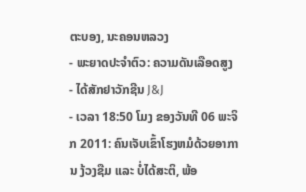ຕະບອງ, ນະຄອນຫລວງ
- ພະຍາດປະຈໍາຕົວ: ຄວາມດັນເລືອດສູງ
- ໄດ້ສັກຢາວັກຊີນ J&J
- ເວລາ 18:50 ໂມງ ຂອງວັນທີ 06 ພະຈິກ 2011: ຄົນເຈັບເຂົ້າໂຮງຫມໍດ້ວຍອາການ ງ້ວງຊືມ ແລະ ບໍ່ໄດ້ສະຕິ, ພ້ອ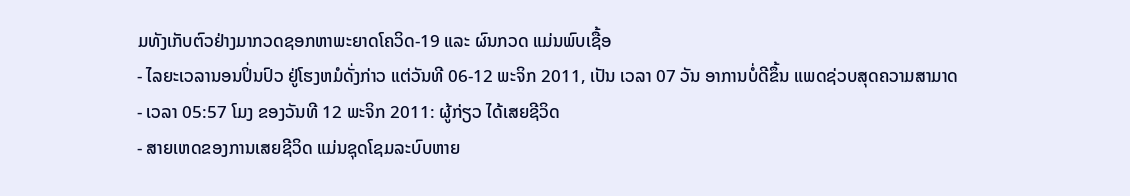ມທັງເກັບຕົວຢ່າງມາກວດຊອກຫາພະຍາດໂຄວິດ-19 ແລະ ຜົນກວດ ແມ່ນພົບເຊື້ອ
- ໄລຍະເວລານອນປິ່ນປົວ ຢູ່ໂຮງຫມໍດັ່ງກ່າວ ແຕ່ວັນທີ 06-12 ພະຈິກ 2011, ເປັນ ເວລາ 07 ວັນ ອາການບໍ່ດີຂຶ້ນ ແພດຊ່ວບສຸດຄວາມສາມາດ
- ເວລາ 05:57 ໂມງ ຂອງວັນທີ 12 ພະຈິກ 2011: ຜູ້ກ່ຽວ ໄດ້ເສຍຊີວິດ
- ສາຍເຫດຂອງການເສຍຊີວິດ ແມ່ນຊຸດໂຊມລະບົບຫາຍ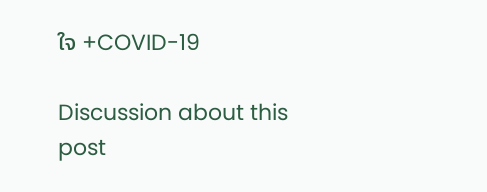ໃຈ +COVID-19

Discussion about this post